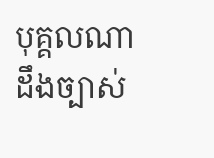បុគ្គលណា ដឹងច្បាស់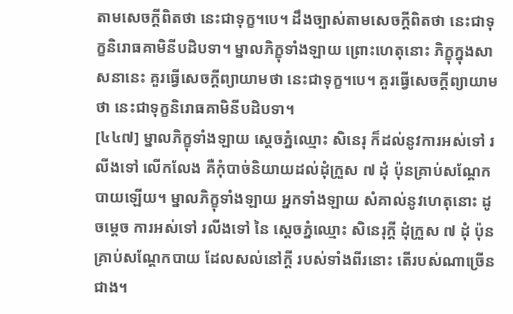តាមសេចក្ដីពិតថា នេះជាទុក្ខ។បេ។ ដឹងច្បាស់តាមសេចក្ដីពិតថា នេះជាទុក្ខនិរោធគាមិនីបដិបទា។ ម្នាលភិក្ខុទាំងឡាយ ព្រោះហេតុនោះ ភិក្ខុក្នុងសាសនានេះ គួរធ្វើសេចក្ដីព្យាយាមថា នេះជាទុក្ខ។បេ។ គួរធ្វើសេចក្ដីព្យាយាមថា នេះជាទុក្ខនិរោធគាមិនីបដិបទា។
[៤៤៧] ម្នាលភិក្ខុទាំងឡាយ ស្ដេចភ្នំឈ្មោះ សិនេរុ ក៏ដល់នូវការអស់ទៅ រលីងទៅ លើកលែង គឺកុំបាច់និយាយដល់ដុំក្រួស ៧ ដុំ ប៉ុនគ្រាប់សណ្ដែកបាយឡើយ។ ម្នាលភិក្ខុទាំងឡាយ អ្នកទាំងឡាយ សំគាល់នូវហេតុនោះ ដូចម្ដេច ការអស់ទៅ រលីងទៅ នៃ ស្ដេចភ្នំឈ្មោះ សិនេរុក្ដី ដុំក្រួស ៧ ដុំ ប៉ុនគ្រាប់សណ្ដែកបាយ ដែលសល់នៅក្ដី របស់ទាំងពីរនោះ តើរបស់ណាច្រើនជាង។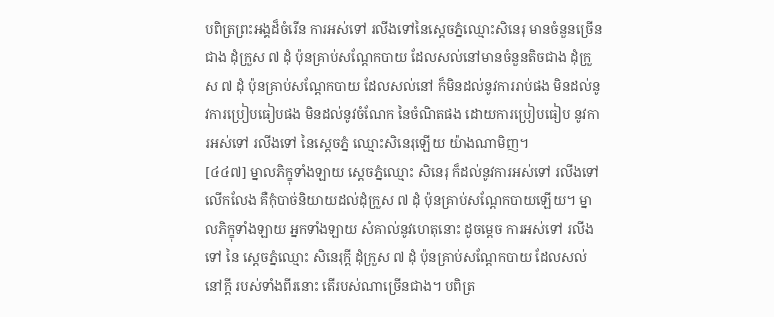បពិត្រព្រះអង្គដ៏ចំរើន ការអស់ទៅ រលីងទៅនៃស្ដេចភ្នំឈ្មោះសិនេរុ មានចំនួនច្រើនជាង ដុំក្រួស ៧ ដុំ ប៉ុនគ្រាប់សណ្ដែកបាយ ដែលសល់នៅមានចំនួនតិចជាង ដុំក្រួស ៧ ដុំ ប៉ុនគ្រាប់សណ្ដែកបាយ ដែលសល់នៅ ក៏មិនដល់នូវការរាប់ផង មិនដល់នូវការប្រៀបធៀបផង មិនដល់នូវចំណែក នៃចំណិតផង ដោយការប្រៀបធៀប នូវការអស់ទៅ រលីងទៅ នៃស្ដេចភ្នំ ឈ្មោះសិនេរុឡើយ យ៉ាងណាមិញ។
[៤៤៧] ម្នាលភិក្ខុទាំងឡាយ ស្ដេចភ្នំឈ្មោះ សិនេរុ ក៏ដល់នូវការអស់ទៅ រលីងទៅ លើកលែង គឺកុំបាច់និយាយដល់ដុំក្រួស ៧ ដុំ ប៉ុនគ្រាប់សណ្ដែកបាយឡើយ។ ម្នាលភិក្ខុទាំងឡាយ អ្នកទាំងឡាយ សំគាល់នូវហេតុនោះ ដូចម្ដេច ការអស់ទៅ រលីងទៅ នៃ ស្ដេចភ្នំឈ្មោះ សិនេរុក្ដី ដុំក្រួស ៧ ដុំ ប៉ុនគ្រាប់សណ្ដែកបាយ ដែលសល់នៅក្ដី របស់ទាំងពីរនោះ តើរបស់ណាច្រើនជាង។ បពិត្រ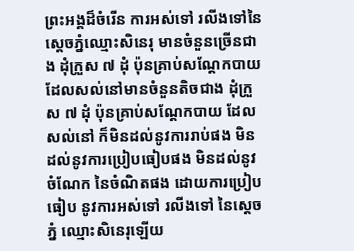ព្រះអង្គដ៏ចំរើន ការអស់ទៅ រលីងទៅនៃស្ដេចភ្នំឈ្មោះសិនេរុ មានចំនួនច្រើនជាង ដុំក្រួស ៧ ដុំ ប៉ុនគ្រាប់សណ្ដែកបាយ ដែលសល់នៅមានចំនួនតិចជាង ដុំក្រួស ៧ ដុំ ប៉ុនគ្រាប់សណ្ដែកបាយ ដែលសល់នៅ ក៏មិនដល់នូវការរាប់ផង មិនដល់នូវការប្រៀបធៀបផង មិនដល់នូវចំណែក នៃចំណិតផង ដោយការប្រៀបធៀប នូវការអស់ទៅ រលីងទៅ នៃស្ដេចភ្នំ ឈ្មោះសិនេរុឡើយ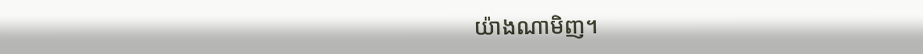យ៉ាងណាមិញ។